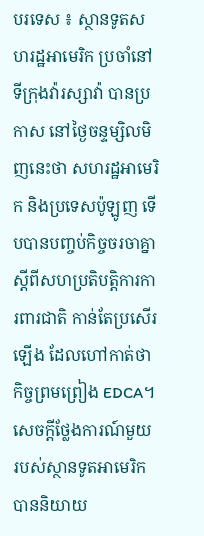បរទេស ៖ ស្ថានទូតសហរដ្ឋអាមេរិក ប្រចាំនៅទីក្រុងវ៉ារស្សាវ៉ា បានប្រកាស នៅថ្ងៃចន្ទម្សិលមិញនេះថា សហរដ្ឋអាមេរិក និងប្រទេសប៉ូឡូញ ទើបបានបញ្ចប់កិច្ចចរចាគ្នា ស្តីពីសហប្រតិបត្តិការការពារជាតិ កាន់តែប្រសើរឡើង ដែលហៅកាត់ថា កិច្ចព្រមព្រៀង EDCA។
សេចក្តីថ្លែងការណ៍មួយ របស់ស្ថានទូតអាមេរិក បាននិយាយ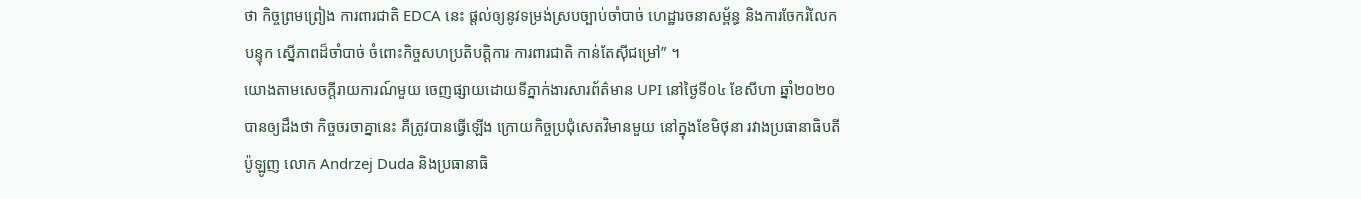ថា កិច្ចព្រមព្រៀង ការពារជាតិ EDCA នេះ ផ្តល់ឲ្យនូវទម្រង់ស្របច្បាប់ចាំបាច់ ហេដ្ឋារចនាសម្ព័ន្ធ និងការចែករំលែកបន្ទុក ស្នើភាពដ៏ចាំបាច់ ចំពោះកិច្ចសហប្រតិបត្តិការ ការពារជាតិ កាន់តែស៊ីជម្រៅ” ។
យោងតាមសេចក្តីរាយការណ៍មួយ ចេញផ្សាយដោយទីភ្នាក់ងារសារព័ត៌មាន UPI នៅថ្ងៃទី០៤ ខែសីហា ឆ្នាំ២០២០ បានឲ្យដឹងថា កិច្ចចរចាគ្នានេះ គឺត្រូវបានធ្វើឡើង ក្រោយកិច្ចប្រជុំសេតវិមានមួយ នៅក្នុងខែមិថុនា រវាងប្រធានាធិបតីប៉ូឡូញ លោក Andrzej Duda និងប្រធានាធិ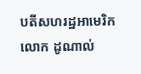បតីសហរដ្ឋអាមេរិក លោក ដូណាល់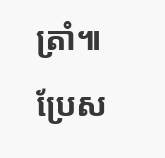ត្រាំ៕
ប្រែស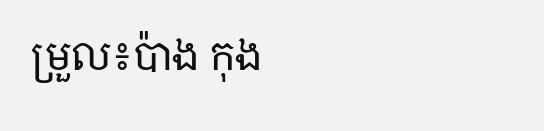ម្រួល៖ប៉ាង កុង